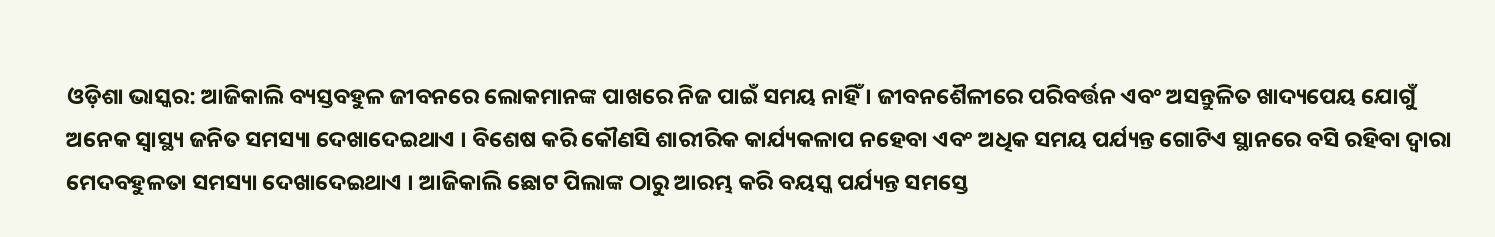ଓଡ଼ିଶା ଭାସ୍କର: ଆଜିକାଲି ବ୍ୟସ୍ତବହୁଳ ଜୀବନରେ ଲୋକମାନଙ୍କ ପାଖରେ ନିଜ ପାଇଁ ସମୟ ନାହିଁ । ଜୀବନଶୈଳୀରେ ପରିବର୍ତ୍ତନ ଏବଂ ଅସନ୍ତୁଳିତ ଖାଦ୍ୟପେୟ ଯୋଗୁଁ ଅନେକ ସ୍ୱାସ୍ଥ୍ୟ ଜନିତ ସମସ୍ୟା ଦେଖାଦେଇଥାଏ । ବିଶେଷ କରି କୌଣସି ଶାରୀରିକ କାର୍ଯ୍ୟକଳାପ ନହେବା ଏବଂ ଅଧିକ ସମୟ ପର୍ଯ୍ୟନ୍ତ ଗୋଟିଏ ସ୍ଥାନରେ ବସି ରହିବା ଦ୍ୱାରା ମେଦବହୁଳତା ସମସ୍ୟା ଦେଖାଦେଇଥାଏ । ଆଜିକାଲି ଛୋଟ ପିଲାଙ୍କ ଠାରୁ ଆରମ୍ଭ କରି ବୟସ୍କ ପର୍ଯ୍ୟନ୍ତ ସମସ୍ତେ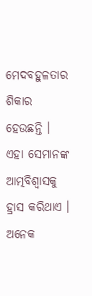ମେଦବହୁଳତାର ଶିକାର ହେଉଛନ୍ତି । ଏହା ସେମାନଙ୍କ ଆତ୍ମବିଶ୍ୱାସକୁ ହ୍ରାସ କରିଥାଏ । ଅନେକ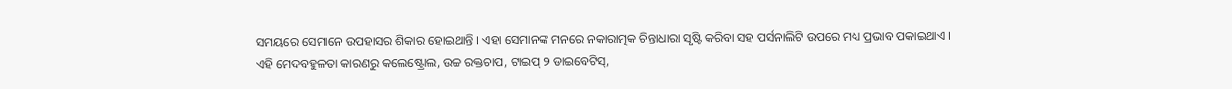ସମୟରେ ସେମାନେ ଉପହାସର ଶିକାର ହୋଇଥାନ୍ତି । ଏହା ସେମାନଙ୍କ ମନରେ ନକାରାତ୍ମକ ଚିନ୍ତାଧାରା ସୃଷ୍ଟି କରିବା ସହ ପର୍ସନାଲିଟି ଉପରେ ମଧ୍ୟ ପ୍ରଭାବ ପକାଇଥାଏ ।
ଏହି ମେଦବହୁଳତା କାରଣରୁ କଲେଷ୍ଟ୍ରୋଲ, ଉଚ୍ଚ ରକ୍ତଚାପ, ଟାଇପ୍ ୨ ଡାଇବେଟିସ୍,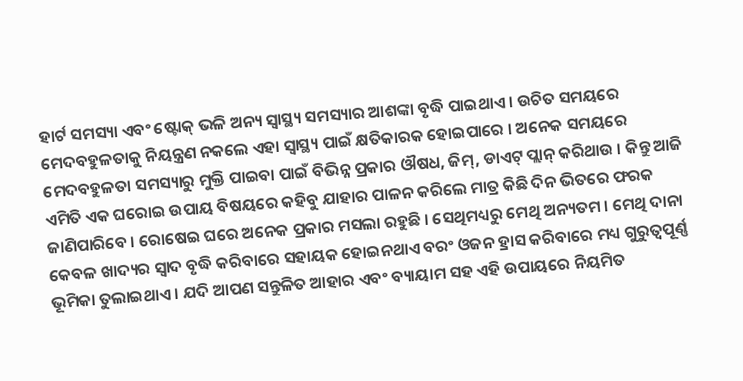ହାର୍ଟ ସମସ୍ୟା ଏବଂ ଷ୍ଟୋକ୍ ଭଳି ଅନ୍ୟ ସ୍ୱାସ୍ଥ୍ୟ ସମସ୍ୟାର ଆଶଙ୍କା ବୃଦ୍ଧି ପାଇଥାଏ । ଉଚିତ ସମୟରେ ମେଦବହୁଳତାକୁ ନିୟନ୍ତ୍ରଣ ନକଲେ ଏହା ସ୍ୱାସ୍ଥ୍ୟ ପାଇଁ କ୍ଷତିକାରକ ହୋଇପାରେ । ଅନେକ ସମୟରେ ମେଦବହୁଳତା ସମସ୍ୟାରୁ ମୁକ୍ତି ପାଇବା ପାଇଁ ବିଭିନ୍ନ ପ୍ରକାର ଔଷଧ, ଜିମ୍, ଡାଏଟ୍ ପ୍ଲାନ୍ କରିଥାଉ । କିନ୍ତୁ ଆଜି ଏମିତି ଏକ ଘରୋଇ ଉପାୟ ବିଷୟରେ କହିବୁ ଯାହାର ପାଳନ କରିଲେ ମାତ୍ର କିଛି ଦିନ ଭିତରେ ଫରକ ଜାଣିପାରିବେ । ରୋଷେଇ ଘରେ ଅନେକ ପ୍ରକାର ମସଲା ରହୁଛି । ସେଥିମଧ୍ୟରୁ ମେଥି ଅନ୍ୟତମ । ମେଥି ଦାନା କେବଳ ଖାଦ୍ୟର ସ୍ୱାଦ ବୃଦ୍ଧି କରିବାରେ ସହାୟକ ହୋଇନଥାଏ ବରଂ ଓଜନ ହ୍ରାସ କରିବାରେ ମଧ୍ୟ ଗୁରୁତ୍ୱପୂର୍ଣ୍ଣ ଭୂମିକା ତୁଲାଇଥାଏ । ଯଦି ଆପଣ ସନ୍ତୁଳିତ ଆହାର ଏବଂ ବ୍ୟାୟାମ ସହ ଏହି ଉପାୟରେ ନିୟମିତ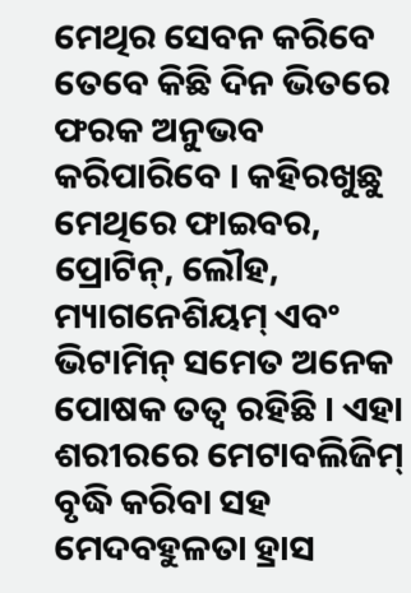ମେଥିର ସେବନ କରିବେ ତେବେ କିଛି ଦିନ ଭିତରେ ଫରକ ଅନୁଭବ କରିପାରିବେ । କହିରଖୁଛୁ ମେଥିରେ ଫାଇବର, ପ୍ରୋଟିନ୍, ଲୌହ, ମ୍ୟାଗନେଶିୟମ୍ ଏବଂ ଭିଟାମିନ୍ ସମେତ ଅନେକ ପୋଷକ ତତ୍ୱ ରହିଛି । ଏହା ଶରୀରରେ ମେଟାବଲିଜିମ୍ ବୃଦ୍ଧି କରିବା ସହ ମେଦବହୁଳତା ହ୍ରାସ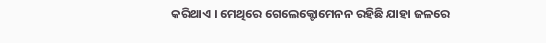କରିଥାଏ । ମେଥିରେ ଗେଲେକ୍ଟୋମେନନ ରହିଛି ଯାହା ଜଳରେ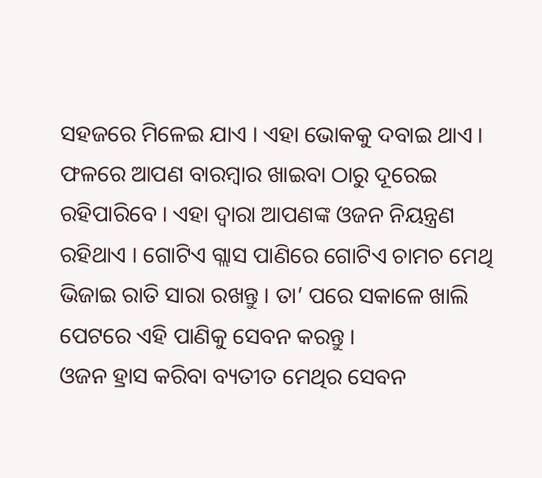ସହଜରେ ମିଳେଇ ଯାଏ । ଏହା ଭୋକକୁ ଦବାଇ ଥାଏ । ଫଳରେ ଆପଣ ବାରମ୍ବାର ଖାଇବା ଠାରୁ ଦୂରେଇ ରହିପାରିବେ । ଏହା ଦ୍ୱାରା ଆପଣଙ୍କ ଓଜନ ନିୟନ୍ତ୍ରଣ ରହିଥାଏ । ଗୋଟିଏ ଗ୍ଲାସ ପାଣିରେ ଗୋଟିଏ ଚାମଚ ମେଥି ଭିଜାଇ ରାତି ସାରା ରଖନ୍ତୁ । ତା’ ପରେ ସକାଳେ ଖାଲି ପେଟରେ ଏହି ପାଣିକୁ ସେବନ କରନ୍ତୁ ।
ଓଜନ ହ୍ରାସ କରିବା ବ୍ୟତୀତ ମେଥିର ସେବନ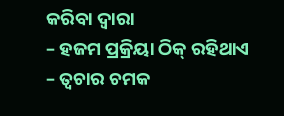କରିବା ଦ୍ୱାରା
– ହଜମ ପ୍ରକ୍ରିୟା ଠିକ୍ ରହିଥାଏ
– ତ୍ୱଚାର ଚମକ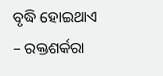ବୃଦ୍ଧି ହୋଇଥାଏ
– ରକ୍ତଶର୍କରା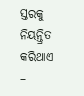ସ୍ତରକୁ ନିୟନ୍ତ୍ରିତ କରିଥାଏ
–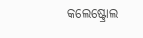କଲେଷ୍ଟ୍ରୋଲ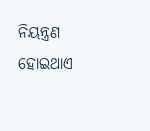ନିୟନ୍ତ୍ରଣ ହୋଇଥାଏ